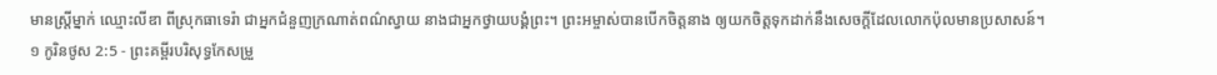មានស្ត្រីម្នាក់ ឈ្មោះលីឌា ពីស្រុកធាទេរ៉ា ជាអ្នកជំនួញក្រណាត់ពណ៌ស្វាយ នាងជាអ្នកថ្វាយបង្គំព្រះ។ ព្រះអម្ចាស់បានបើកចិត្តនាង ឲ្យយកចិត្តទុកដាក់នឹងសេចក្តីដែលលោកប៉ុលមានប្រសាសន៍។
១ កូរិនថូស 2:5 - ព្រះគម្ពីរបរិសុទ្ធកែសម្រួ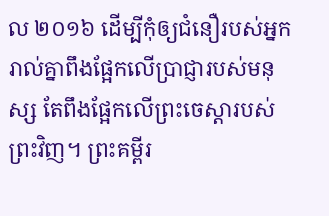ល ២០១៦ ដើម្បីកុំឲ្យជំនឿរបស់អ្នករាល់គ្នាពឹងផ្អែកលើប្រាជ្ញារបស់មនុស្ស តែពឹងផ្អែកលើព្រះចេស្តារបស់ព្រះវិញ។ ព្រះគម្ពីរ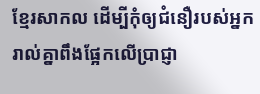ខ្មែរសាកល ដើម្បីកុំឲ្យជំនឿរបស់អ្នករាល់គ្នាពឹងផ្អែកលើប្រាជ្ញា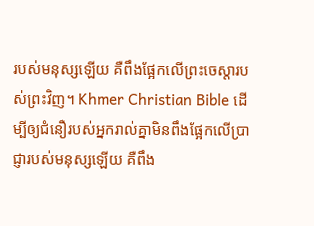របស់មនុស្សឡើយ គឺពឹងផ្អែកលើព្រះចេស្ដារបស់ព្រះវិញ។ Khmer Christian Bible ដើម្បីឲ្យជំនឿរបស់អ្នករាល់គ្នាមិនពឹងផ្អែកលើប្រាជ្ញារបស់មនុស្សឡើយ គឺពឹង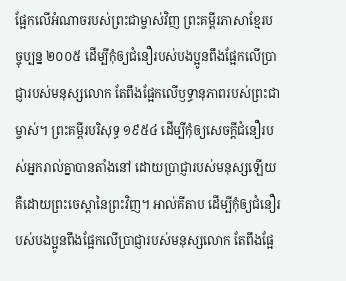ផ្អែកលើអំណាចរបស់ព្រះជាម្ចាស់វិញ ព្រះគម្ពីរភាសាខ្មែរបច្ចុប្បន្ន ២០០៥ ដើម្បីកុំឲ្យជំនឿរបស់បងប្អូនពឹងផ្អែកលើប្រាជ្ញារបស់មនុស្សលោក តែពឹងផ្អែកលើឫទ្ធានុភាពរបស់ព្រះជាម្ចាស់។ ព្រះគម្ពីរបរិសុទ្ធ ១៩៥៤ ដើម្បីកុំឲ្យសេចក្ដីជំនឿរបស់អ្នករាល់គ្នាបានតាំងនៅ ដោយប្រាជ្ញារបស់មនុស្សឡើយ គឺដោយព្រះចេស្តានៃព្រះវិញ។ អាល់គីតាប ដើម្បីកុំឲ្យជំនឿរបស់បងប្អូនពឹងផ្អែកលើប្រាជ្ញារបស់មនុស្សលោក តែពឹងផ្អែ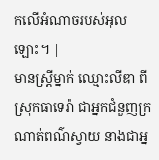កលើអំណាចរបស់អុលឡោះ។ |
មានស្ត្រីម្នាក់ ឈ្មោះលីឌា ពីស្រុកធាទេរ៉ា ជាអ្នកជំនួញក្រណាត់ពណ៌ស្វាយ នាងជាអ្ន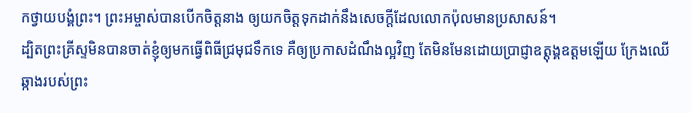កថ្វាយបង្គំព្រះ។ ព្រះអម្ចាស់បានបើកចិត្តនាង ឲ្យយកចិត្តទុកដាក់នឹងសេចក្តីដែលលោកប៉ុលមានប្រសាសន៍។
ដ្បិតព្រះគ្រីស្ទមិនបានចាត់ខ្ញុំឲ្យមកធ្វើពិធីជ្រមុជទឹកទេ គឺឲ្យប្រកាសដំណឹងល្អវិញ តែមិនមែនដោយប្រាជ្ញាឧត្តុង្គឧត្តមឡើយ ក្រែងឈើឆ្កាងរបស់ព្រះ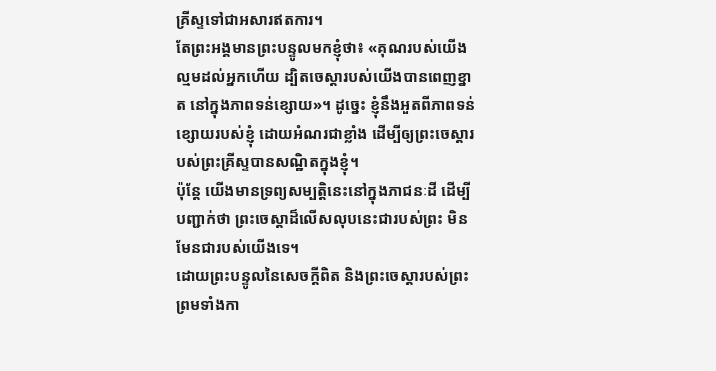គ្រីស្ទទៅជាអសារឥតការ។
តែព្រះអង្គមានព្រះបន្ទូលមកខ្ញុំថា៖ «គុណរបស់យើងល្មមដល់អ្នកហើយ ដ្បិតចេស្ដារបស់យើងបានពេញខ្នាត នៅក្នុងភាពទន់ខ្សោយ»។ ដូច្នេះ ខ្ញុំនឹងអួតពីភាពទន់ខ្សោយរបស់ខ្ញុំ ដោយអំណរជាខ្លាំង ដើម្បីឲ្យព្រះចេស្តារបស់ព្រះគ្រីស្ទបានសណ្ឋិតក្នុងខ្ញុំ។
ប៉ុន្ដែ យើងមានទ្រព្យសម្បត្តិនេះនៅក្នុងភាជនៈដី ដើម្បីបញ្ជាក់ថា ព្រះចេស្ដាដ៏លើសលុបនេះជារបស់ព្រះ មិនមែនជារបស់យើងទេ។
ដោយព្រះបន្ទូលនៃសេចក្ដីពិត និងព្រះចេស្តារបស់ព្រះ ព្រមទាំងកា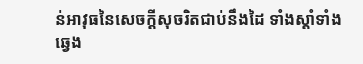ន់អាវុធនៃសេចក្ដីសុចរិតជាប់នឹងដៃ ទាំងស្តាំទាំងឆ្វេង